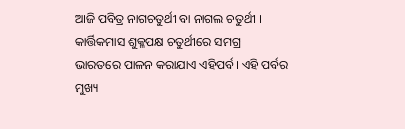ଆଜି ପବିତ୍ର ନାଗଚତୁର୍ଥୀ ବା ନାଗଲ ଚତୁର୍ଥୀ । କାର୍ତ୍ତିକମାସ ଶୁକ୍ଳପକ୍ଷ ଚତୁର୍ଥୀରେ ସମଗ୍ର ଭାରତରେ ପାଳନ କରାଯାଏ ଏହିପର୍ବ। ଏହି ପର୍ବର ମୁଖ୍ୟ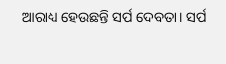ଆରାଧ୍ୟ ହେଉଛନ୍ତି ସର୍ପ ଦେବତା। ସର୍ପ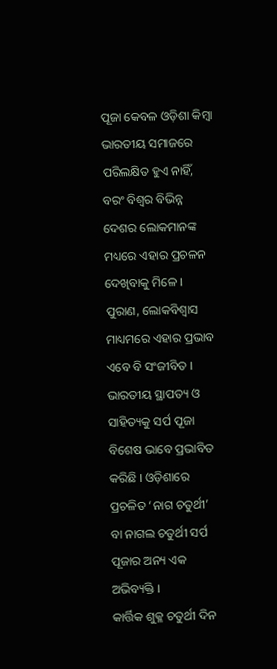ପୂଜା କେବଳ ଓଡ଼ିଶା କିମ୍ବା ଭାରତୀୟ ସମାଜରେ ପରିଲକ୍ଷିତ ହୁଏ ନାହିଁ, ବରଂ ବିଶ୍ୱର ବିଭିନ୍ନ ଦେଶର ଲୋକମାନଙ୍କ ମଧ୍ୟରେ ଏହାର ପ୍ରଚଳନ ଦେଖିବାକୁ ମିଳେ । ପୁରାଣ, ଲୋକବିଶ୍ୱାସ ମାଧ୍ୟମରେ ଏହାର ପ୍ରଭାବ ଏବେ ବି ସଂଜୀବିତ । ଭାରତୀୟ ସ୍ଥାପତ୍ୟ ଓ ସାହିତ୍ୟକୁ ସର୍ପ ପୂଜା ବିଶେଷ ଭାବେ ପ୍ରଭାବିତ କରିଛି । ଓଡ଼ିଶାରେ ପ୍ରଚଳିତ ‘ନାଗ ଚତୁର୍ଥୀ’ ବା ନାଗଲ ଚତୁର୍ଥୀ ସର୍ପ ପୂଜାର ଅନ୍ୟ ଏକ ଅଭିବ୍ୟକ୍ତି ।
କାର୍ତ୍ତିକ ଶୁକ୍ଳ ଚତୁର୍ଥୀ ଦିନ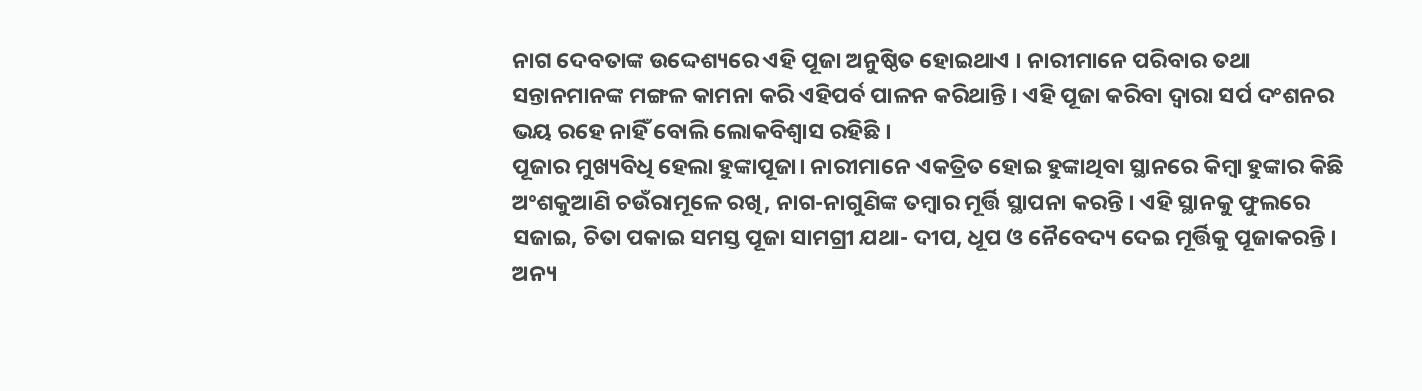ନାଗ ଦେବତାଙ୍କ ଉଦ୍ଦେଶ୍ୟରେ ଏହି ପୂଜା ଅନୁଷ୍ଠିତ ହୋଇଥାଏ । ନାରୀମାନେ ପରିବାର ତଥା ସନ୍ତାନମାନଙ୍କ ମଙ୍ଗଳ କାମନା କରି ଏହିପର୍ବ ପାଳନ କରିଥାନ୍ତି । ଏହି ପୂଜା କରିବା ଦ୍ୱାରା ସର୍ପ ଦଂଶନର ଭୟ ରହେ ନାହିଁ ବୋଲି ଲୋକବିଶ୍ୱାସ ରହିଛି ।
ପୂଜାର ମୁଖ୍ୟବିଧି ହେଲା ହୁଙ୍କାପୂଜା। ନାରୀମାନେ ଏକତ୍ରିତ ହୋଇ ହୁଙ୍କାଥିବା ସ୍ଥାନରେ କିମ୍ବା ହୁଙ୍କାର କିଛି ଅଂଶକୁଆଣି ଚଉଁରାମୂଳେ ରଖି, ନାଗ-ନାଗୁଣିଙ୍କ ତମ୍ବାର ମୂର୍ତ୍ତି ସ୍ଥାପନା କରନ୍ତି । ଏହି ସ୍ଥାନକୁ ଫୁଲରେ ସଜାଇ, ଚିତା ପକାଇ ସମସ୍ତ ପୂଜା ସାମଗ୍ରୀ ଯଥା- ଦୀପ, ଧୂପ ଓ ନୈବେଦ୍ୟ ଦେଇ ମୂର୍ତ୍ତିକୁ ପୂଜାକରନ୍ତି । ଅନ୍ୟ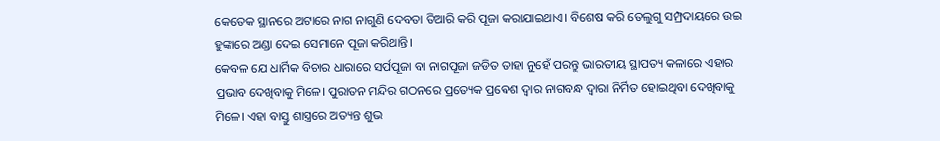କେତେକ ସ୍ଥାନରେ ଅଟାରେ ନାଗ ନାଗୁଣି ଦେବତା ତିଆରି କରି ପୂଜା କରାଯାଇଥାଏ। ବିଶେଷ କରି ତେଲୁଗୁ ସମ୍ପ୍ରଦାୟରେ ଉଇ ହୁଙ୍କାରେ ଅଣ୍ଡା ଦେଇ ସେମାନେ ପୂଜା କରିଥାନ୍ତି।
କେବଳ ଯେ ଧାର୍ମିକ ବିଚାର ଧାରାରେ ସର୍ପପୂଜା ବା ନାଗପୂଜା ଜଡିତ ତାହା ନୁହେଁ ପରନ୍ତୁ ଭାରତୀୟ ସ୍ଥାପତ୍ୟ କଳାରେ ଏହାର ପ୍ରଭାବ ଦେଖିବାକୁ ମିଳେ। ପୁରାତନ ମନ୍ଦିର ଗଠନରେ ପ୍ରତ୍ୟେକ ପ୍ରଵେଶ ଦ୍ୱାର ନାଗବନ୍ଧ ଦ୍ୱାରା ନିର୍ମିତ ହୋଇଥିବା ଦେଖିବାକୁ ମିଳେ। ଏହା ବାସ୍ତୁ ଶାସ୍ତ୍ରରେ ଅତ୍ୟନ୍ତ ଶୁଭ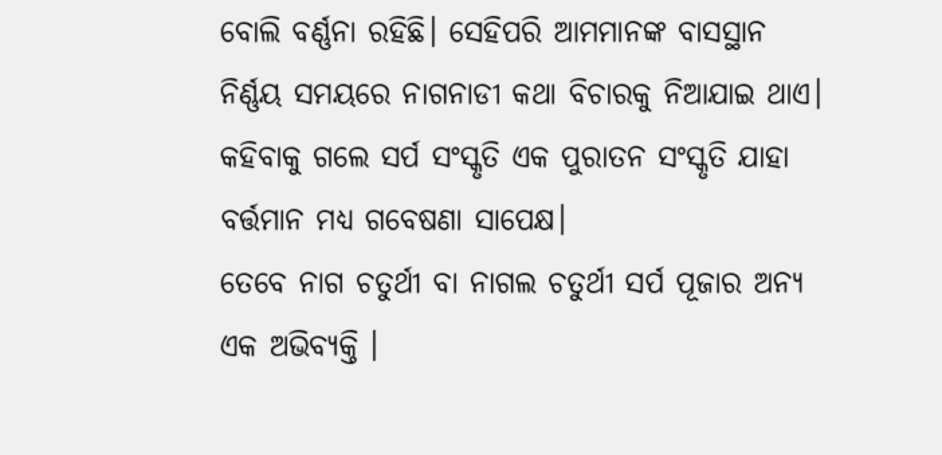ବୋଲି ବର୍ଣ୍ଣନା ରହିଛି। ସେହିପରି ଆମମାନଙ୍କ ବାସସ୍ଥାନ ନିର୍ଣ୍ଣୟ ସମୟରେ ନାଗନାଡୀ କଥା ବିଚାରକୁ ନିଆଯାଇ ଥାଏ। କହିବାକୁ ଗଲେ ସର୍ପ ସଂସ୍କୃତି ଏକ ପୁରାତନ ସଂସ୍କୃତି ଯାହା ବର୍ତ୍ତମାନ ମଧ୍ୟ ଗବେଷଣା ସାପେକ୍ଷ।
ତେବେ ନାଗ ଚତୁର୍ଥୀ ବା ନାଗଲ ଚତୁର୍ଥୀ ସର୍ପ ପୂଜାର ଅନ୍ୟ ଏକ ଅଭିବ୍ୟକ୍ତି ।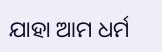ଯାହା ଆମ ଧର୍ମ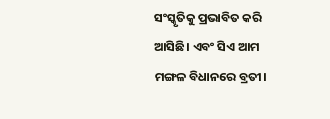ସଂସ୍କୃତିକୁ ପ୍ରଭାବିତ କରି ଆସିଛି। ଏବଂ ସିଏ ଆମ ମଙ୍ଗଳ ବିଧାନରେ ବ୍ରତୀ।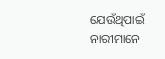ଯେଉଁଥିପାଇଁ ନାରୀମାନେ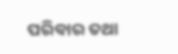ପରିବାର ତଥା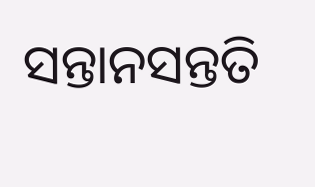ସନ୍ତାନସନ୍ତତି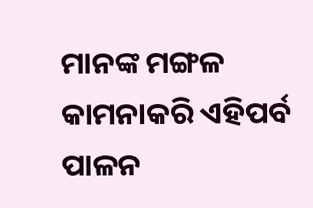ମାନଙ୍କ ମଙ୍ଗଳ କାମନାକରି ଏହିପର୍ବ ପାଳନ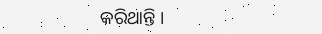କରିଥାନ୍ତି ।